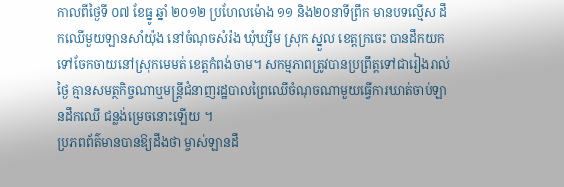កាលពីថ្ងៃទី ០៧ ខែធ្នូ ឆ្នាំ ២០១២ ប្រហែលម៉ោង ១១ និង២០នាទីព្រឹក មានបទល្មើស ដឹកឈើមួយឡានសាំយ៉ុង នៅចំណុចសំរ៉ង ឃុំឃ្សឹម ស្រុក ស្នួល ខេត្តក្រចេះ បានដឹកយកទៅចែកចាយនៅស្រុកមេមត់ ខេត្តកំពង់ចាម។ សកម្មភាពត្រូវបានប្រព្រឹត្តទៅជារៀងរាល់ថ្ងៃ គ្មានសមត្ថកិច្ចណាឬមន្ត្រីជំនាញរដ្ឋបាលព្រៃឈើចំណុចណាមួយធ្វើការឃាត់ចាប់ឡានដឹកឈើ ជន្លង់ម្រេចនោះឡើយ ។
ប្រភពព័ត៌មានបានឱ្យដឹងថា ម្ចាស់ឡានដឹ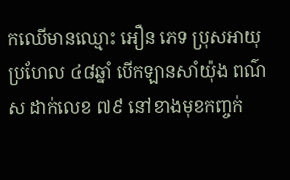កឈើមានឈ្មោះ អឿន ភេទ ប្រុសអាយុប្រហែល ៤៨ឆ្នាំ បើកឡានសាំយ៉ុង ពណ៌ស ដាក់លេខ ៧៩ នៅខាងមុខកញ្ចក់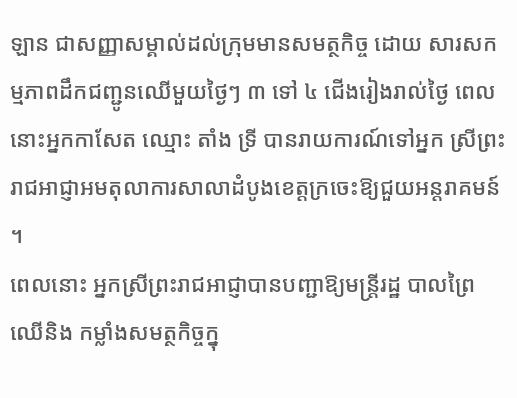ឡាន ជាសញ្ញាសម្គាល់ដល់ក្រុមមានសមត្ថកិច្ច ដោយ សារសកម្មភាពដឹកជញ្ជូនឈើមួយថ្ងៃៗ ៣ ទៅ ៤ ជើងរៀងរាល់ថ្ងៃ ពេលនោះអ្នកកាសែត ឈ្មោះ តាំង ទ្រី បានរាយការណ៍ទៅអ្នក ស្រីព្រះរាជអាជ្ញាអមតុលាការសាលាដំបូងខេត្តក្រចេះឱ្យជួយអន្តរាគមន៍ ។
ពេលនោះ អ្នកស្រីព្រះរាជអាជ្ញាបានបញ្ជាឱ្យមន្ត្រីរដ្ឋ បាលព្រៃឈើនិង កម្លាំងសមត្ថកិច្ចក្នុ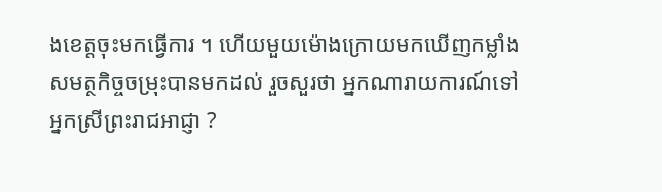ងខេត្តចុះមកធ្វើការ ។ ហើយមួយម៉ោងក្រោយមកឃើញកម្លាំងសមត្ថកិច្ចចម្រុះបានមកដល់ រួចសួរថា អ្នកណារាយការណ៍ទៅអ្នកស្រីព្រះរាជអាជ្ញា ?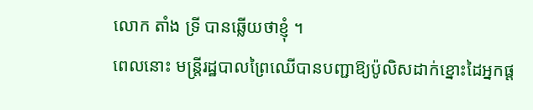លោក តាំង ទ្រី បានឆ្លើយថាខ្ញុំ ។
ពេលនោះ មន្ត្រីរដ្ឋបាលព្រៃឈើបានបញ្ជាឱ្យប៉ូលិសដាក់ខ្នោះដៃអ្នកផ្ត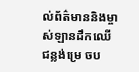ល់ព័ត៌មាននិងម្ចាស់ឡានដឹកឈើជន្លង់ម្រេ ចប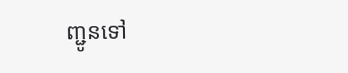ញ្ជូនទៅ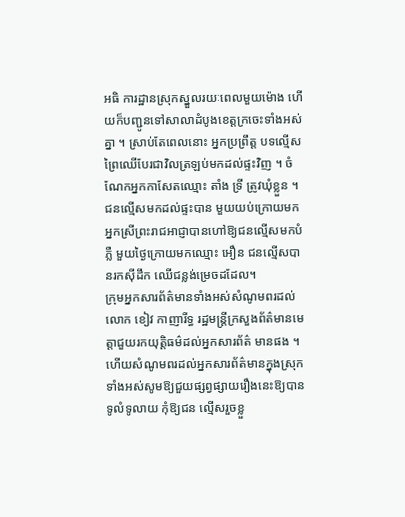អធិ ការដ្ឋានស្រុកស្នួលរយៈពេលមួយម៉ោង ហើយក៏បញ្ជូនទៅសាលាដំបូងខេត្តក្រចេះទាំងអស់គ្នា ។ ស្រាប់តែពេលនោះ អ្នកប្រព្រឹត្ត បទល្មើសព្រៃឈើបែរជាវិលត្រឡប់មកដល់ផ្ទះវិញ ។ ចំណែកអ្នកកាសែតឈ្មោះ តាំង ទ្រី ត្រូវឃុំខ្លួន ។ ជនល្មើសមកដល់ផ្ទះបាន មួយយប់ក្រោយមក អ្នកស្រីព្រះរាជអាជ្ញាបានហៅឱ្យជនល្មើសមកបំភ្លឺ មួយថ្ងៃក្រោយមកឈ្មោះ អឿន ជនល្មើសបានរកស៊ីដឹក ឈើជន្លង់ម្រេចដដែល។
ក្រុមអ្នកសារព័ត៌មានទាំងអស់សំណូមពរដល់លោក ខៀវ កាញារីទ្ធ រដ្ឋមន្ត្រីក្រសួងព័ត៌មានមេត្តាជួយរកយុត្តិធម៌ដល់អ្នកសារព័ត៌ មានផង ។ ហើយសំណូមពរដល់អ្នកសារព័ត៌មានក្នុងស្រុកទាំងអស់សូមឱ្យជួយផ្សព្វផ្សាយរឿងនេះឱ្យបានទូលំទូលាយ កុំឱ្យជន ល្មើសរួចខ្លួ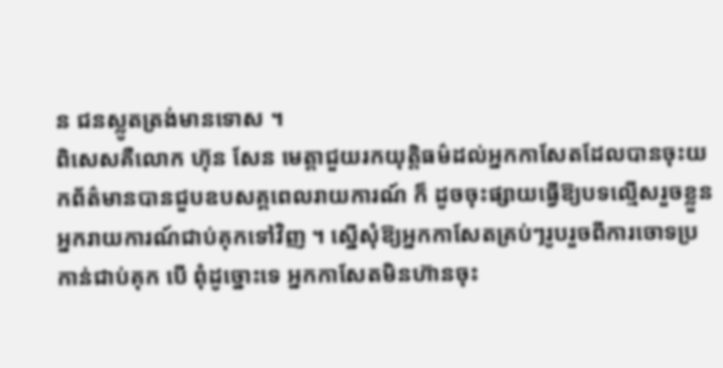ន ជនស្លូតត្រង់មានទោស ។
ពិសេសគឺលោក ហ៊ុន សែន មេត្តាជួយរកយុត្តិធម៌ដល់អ្នកកាសែតដែលបានចុះយកព័ត៌មានបានជួបឧបសគ្គពេលរាយការណ៍ ក៏ ដូចចុះផ្សាយធ្វើឱ្យបទល្មើសរួចខ្លួនអ្នករាយការណ៍ជាប់គុកទៅវិញ ។ ស្នើសុំឱ្យអ្នកកាសែតគ្រប់ៗរូបរួចពីការចោទប្រកាន់ជាប់គុក បើ ពុំដូច្នោះទេ អ្នកកាសែតមិនហ៊ានចុះ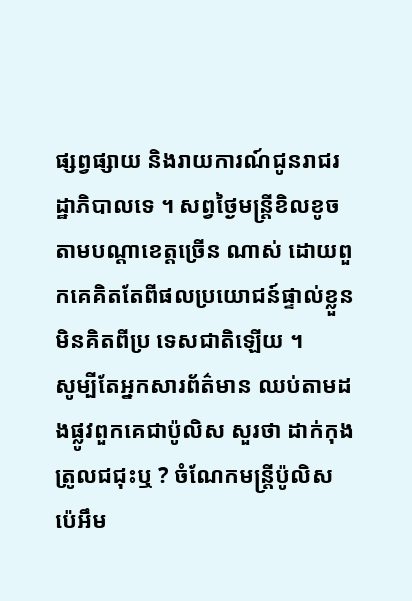ផ្សព្វផ្សាយ និងរាយការណ៍ជូនរាជរដ្ឋាភិបាលទេ ។ សព្វថ្ងៃមន្ត្រីខិលខូចតាមបណ្តាខេត្តច្រើន ណាស់ ដោយពួកគេគិតតែពីផលប្រយោជន៍ផ្ទាល់ខ្លួនមិនគិតពីប្រ ទេសជាតិឡើយ ។
សូម្បីតែអ្នកសារព័ត៌មាន ឈប់តាមដងផ្លូវពួកគេជាប៉ូលិស សួរថា ដាក់កុងត្រូលជជុះឬ ? ចំណែកមន្ត្រីប៉ូលិស ប៉េអឹម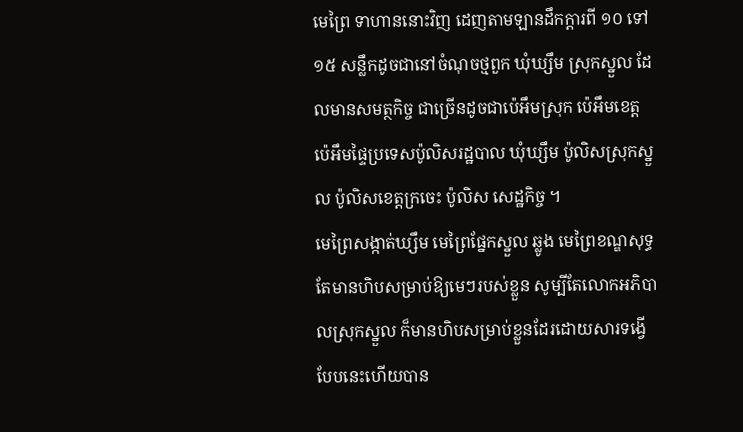មេព្រៃ ទាហាននោះវិញ ដេញតាមឡានដឹកក្តារពី ១០ ទៅ ១៥ សន្លឹកដូចជានៅចំណុចថ្មពួក ឃុំឃ្សឹម ស្រុកស្នួល ដែលមានសមត្ថកិច្ច ជាច្រើនដូចជាប៉េអឹមស្រុក ប៉េអឹមខេត្ត ប៉េអឹមផ្ទៃប្រទេសប៉ូលិសរដ្ឋបាល ឃុំឃ្សឹម ប៉ូលិសស្រុកស្នួល ប៉ូលិសខេត្តក្រចេះ ប៉ូលិស សេដ្ឋកិច្ច ។
មេព្រៃសង្កាត់ឃ្សឹម មេព្រៃផ្នែកស្នួល ឆ្លូង មេព្រៃខណ្ឌសុទ្ធតែមានហិបសម្រាប់ឱ្យមេៗរបស់ខ្លួន សូម្បីតែលោកអភិបាលស្រុកស្នួល ក៏មានហិបសម្រាប់ខ្លួនដែរដោយសារទង្វើបែបនេះហើយបាន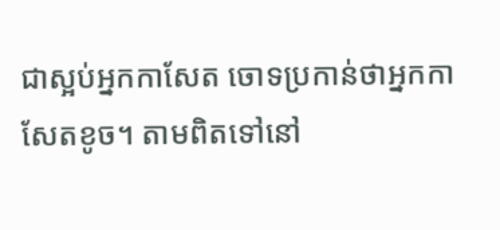ជាស្អប់អ្នកកាសែត ចោទប្រកាន់ថាអ្នកកាសែតខូច។ តាមពិតទៅនៅ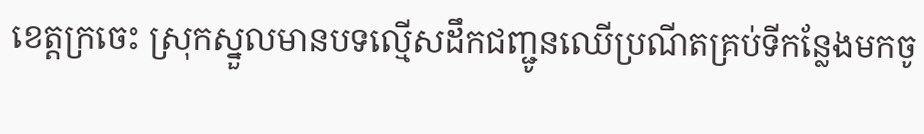ខេត្តក្រចេះ ស្រុកស្នួលមានបទល្មើសដឹកជញ្ជូនឈើប្រណីតគ្រប់ទីកន្លែងមកចូ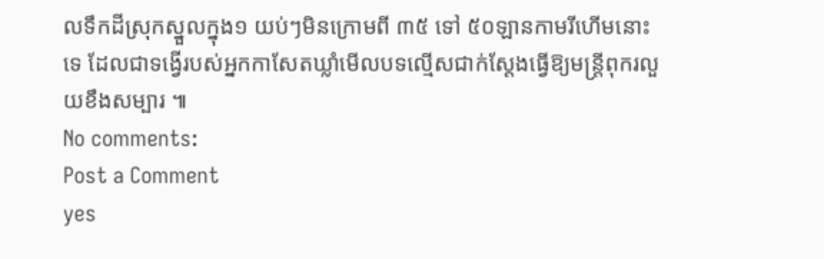លទឹកដីស្រុកស្នួលក្នុង១ យប់ៗមិនក្រោមពី ៣៥ ទៅ ៥០ឡានកាមរីហើមនោះទេ ដែលជាទង្វើរបស់អ្នកកាសែតឃ្លាំមើលបទល្មើសជាក់ស្តែងធ្វើឱ្យមន្ត្រីពុករលួយខឹងសម្បារ ៕
No comments:
Post a Comment
yes